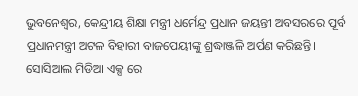ଭୁବନେଶ୍ୱର, କେନ୍ଦ୍ରୀୟ ଶିକ୍ଷା ମନ୍ତ୍ରୀ ଧର୍ମେନ୍ଦ୍ର ପ୍ରଧାନ ଜୟନ୍ତୀ ଅବସରରେ ପୂର୍ବ ପ୍ରଧାନମନ୍ତ୍ରୀ ଅଟଳ ବିହାରୀ ବାଜପେୟୀଙ୍କୁ ଶ୍ରଦ୍ଧାଞ୍ଜଳି ଅର୍ପଣ କରିଛନ୍ତି।
ସୋସିଆଲ ମିଡିଆ ଏକ୍ସ ରେ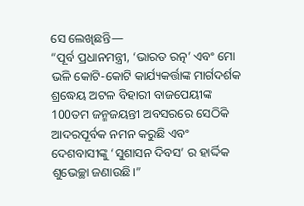ସେ ଲେଖିଛନ୍ତି—
“ପୂର୍ବ ପ୍ରଧାନମନ୍ତ୍ରୀ, ‘ଭାରତ ରତ୍ନ’ ଏବଂ ମୋ ଭଳି କୋଟି-କୋଟି କାର୍ଯ୍ୟକର୍ତ୍ତାଙ୍କ ମାର୍ଗଦର୍ଶକ ଶ୍ରଦ୍ଧେୟ ଅଟଳ ବିହାରୀ ବାଜପେୟୀଙ୍କ 100ତମ ଜନ୍ମଜୟନ୍ତୀ ଅବସରରେ ସେଠିକି ଆଦରପୂର୍ବକ ନମନ କରୁଛି ଏବଂ ଦେଶବାସୀଙ୍କୁ ‘ସୁଶାସନ ଦିବସ’ ର ହାର୍ଦ୍ଦିକ ଶୁଭେଚ୍ଛା ଜଣାଉଛି।”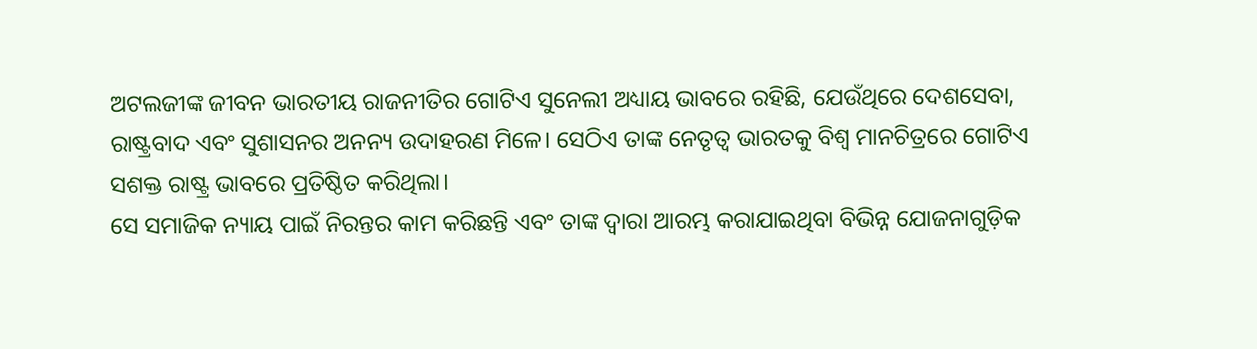ଅଟଲଜୀଙ୍କ ଜୀବନ ଭାରତୀୟ ରାଜନୀତିର ଗୋଟିଏ ସୁନେଲୀ ଅଧ୍ୟାୟ ଭାବରେ ରହିଛି, ଯେଉଁଥିରେ ଦେଶସେବା, ରାଷ୍ଟ୍ରବାଦ ଏବଂ ସୁଶାସନର ଅନନ୍ୟ ଉଦାହରଣ ମିଳେ। ସେଠିଏ ତାଙ୍କ ନେତୃତ୍ୱ ଭାରତକୁ ବିଶ୍ୱ ମାନଚିତ୍ରରେ ଗୋଟିଏ ସଶକ୍ତ ରାଷ୍ଟ୍ର ଭାବରେ ପ୍ରତିଷ୍ଠିତ କରିଥିଲା।
ସେ ସମାଜିକ ନ୍ୟାୟ ପାଇଁ ନିରନ୍ତର କାମ କରିଛନ୍ତି ଏବଂ ତାଙ୍କ ଦ୍ଵାରା ଆରମ୍ଭ କରାଯାଇଥିବା ବିଭିନ୍ନ ଯୋଜନାଗୁଡ଼ିକ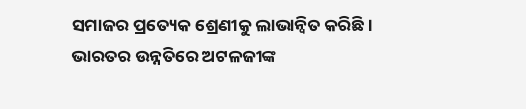ସମାଜର ପ୍ରତ୍ୟେକ ଶ୍ରେଣୀକୁ ଲାଭାନ୍ବିତ କରିଛି।
ଭାରତର ଉନ୍ନତିରେ ଅଟଳଜୀଙ୍କ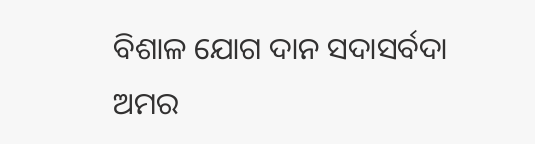ବିଶାଳ ଯୋଗ ଦାନ ସଦାସର୍ବଦା ଅମର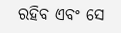ରହିବ ଏବଂ ସେ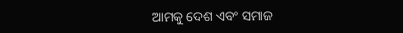ଆମକୁ ଦେଶ ଏବଂ ସମାଜ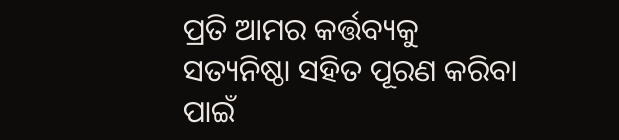ପ୍ରତି ଆମର କର୍ତ୍ତବ୍ୟକୁ ସତ୍ୟନିଷ୍ଠା ସହିତ ପୂରଣ କରିବା ପାଇଁ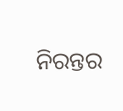ନିରନ୍ତର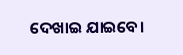ଦେଖାଇ ଯାଇବେ।